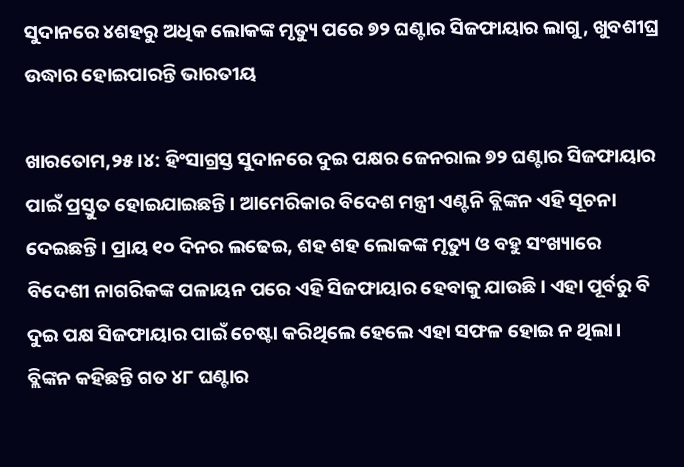ସୁଦାନରେ ୪ଶହରୁ ଅଧିକ ଲୋକଙ୍କ ମୃତ୍ୟୁ ପରେ ୭୨ ଘଣ୍ଟାର ସିଜଫାୟାର ଲାଗୁ, ଖୁବଶୀଘ୍ର ଉଦ୍ଧାର ହୋଇପାରନ୍ତି ଭାରତୀୟ

ଖାରତୋମ,୨୫।୪: ହିଂସାଗ୍ରସ୍ତ ସୁଦାନରେ ଦୁଇ ପକ୍ଷର ଜେନରାଲ ୭୨ ଘଣ୍ଟାର ସିଜଫାୟାର ପାଇଁ ପ୍ରସ୍ତୁତ ହୋଇଯାଇଛନ୍ତି। ଆମେରିକାର ବିଦେଶ ମନ୍ତ୍ରୀ ଏଣ୍ଟନି ବ୍ଲିଙ୍କନ ଏହି ସୂଚନା ଦେଇଛନ୍ତି। ପ୍ରାୟ ୧୦ ଦିନର ଲଢେଇ, ଶହ ଶହ ଲୋକଙ୍କ ମୃତ୍ୟୁ ଓ ବହୁ ସଂଖ୍ୟାରେ ବିଦେଶୀ ନାଗରିକଙ୍କ ପଳାୟନ ପରେ ଏହି ସିଜଫାୟାର ହେବାକୁ ଯାଉଛି। ଏହା ପୂର୍ବରୁ ବି ଦୁଇ ପକ୍ଷ ସିଜଫାୟାର ପାଇଁ ଚେଷ୍ଟା କରିଥିଲେ ହେଲେ ଏହା ସଫଳ ହୋଇ ନ ଥିଲା। ବ୍ଲିଙ୍କନ କହିଛନ୍ତି ଗତ ୪୮ ଘଣ୍ଟାର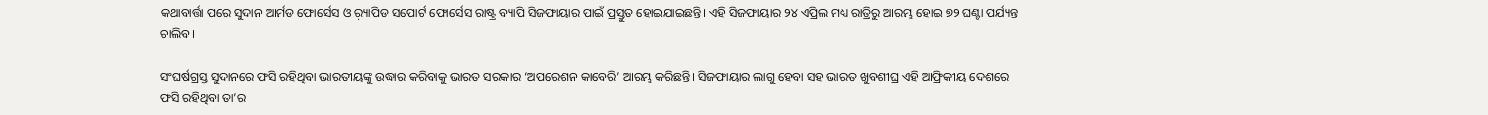କଥାବାର୍ତ୍ତା ପରେ ସୁଦାନ ଆର୍ମଡ ଫୋର୍ସେସ ଓ ର଼୍ୟାପିଡ ସପୋର୍ଟ ଫୋର୍ସେସ ରାଷ୍ଟ୍ର ବ୍ୟାପି ସିଜଫାୟାର ପାଇଁ ପ୍ରସ୍ତୁତ ହୋଇଯାଇଛନ୍ତି। ଏହି ସିଜଫାୟାର ୨୪ ଏପ୍ରିଲ ମଧ୍ୟ ରାତ୍ରିରୁ ଆରମ୍ଭ ହୋଇ ୭୨ ଘଣ୍ଟା ପର୍ଯ୍ୟନ୍ତ ଚାଲିବ।

ସଂଘର୍ଷଗ୍ରସ୍ତ ସୁଦାନରେ ଫସି ରହିଥିବା ଭାରତୀୟଙ୍କୁ ଉଦ୍ଧାର କରିବାକୁ ଭାରତ ସରକାର ‘ଅପରେଶନ କାବେରି’ ଆରମ୍ଭ କରିଛନ୍ତି। ସିଜଫାୟାର ଲାଗୁ ହେବା ସହ ଭାରତ ଖୁବଶୀଘ୍ର ଏହି ଆଫ୍ରିକୀୟ ଦେଶରେ ଫସି ରହିଥିବା ତା’ର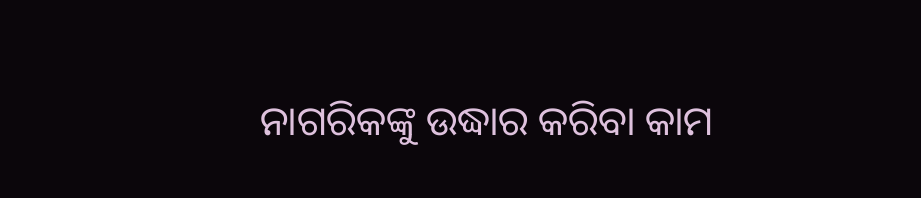ନାଗରିକଙ୍କୁ ଉଦ୍ଧାର କରିବା କାମ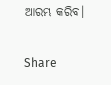ଆରମ୍ଭ କରିବ।

Share